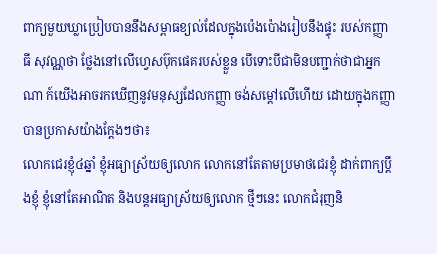ពាក្យមួយឃ្លាប្រៀបបាននឹងសម្ពាធខ្យល់ដែលក្នុងប៉េងប៉ោងរៀបនឹងផ្ទុះ របស់កញ្ញា ធី សុវណ្ណថា ថ្លែងនៅលើហ្វេសប៊ុកផេគរបស់ខ្លួន បើទោះបីជាមិនបញ្ជាក់ថាជាអ្នកណា ក៍យើងអាចរកឃើញនូវមនុស្សដែលកញ្ញា ចង់សម្ដៅលើហើយ ដោយក្នុងកញ្ញា បានប្រកាសយ៉ាងក្ដែងៗថា៖
លោកជេរខ្ញុំ៤ឆ្នាំ ខ្ញុំអធ្យាស្រ័យឲ្យលោក លោកនៅតែតាមប្រមាថជេរខ្ញុំ ដាក់ពាក្យប្តឹងខ្ញុំ ខ្ញុំនៅតែអាណិត និងបន្តអធ្យាស្រ័យឲ្យលោក ថ្មីៗនេះ លោកជំរុញនិ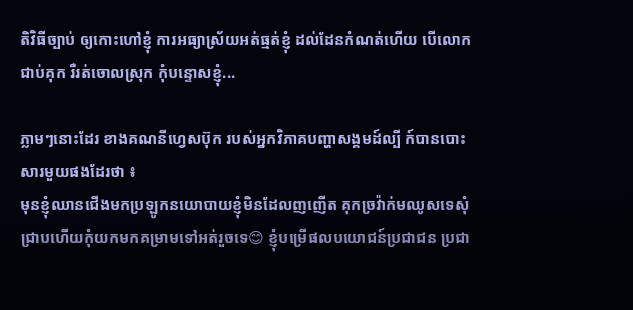តិវិធីច្បាប់ ឲ្យកោះហៅខ្ញុំ ការអធ្យាស្រ័យអត់ធ្មត់ខ្ញុំ ដល់ដែនកំណត់ហើយ បើលោកជាប់គុក រឺរត់ចោលស្រុក កុំបន្ទោសខ្ញុំ...

ភ្លាមៗនោះដែរ ខាងគណនីហ្វេសប៊ុក របស់អ្នកវិភាគបញ្ហាសង្គមដ៍ល្បី ក៍បានបោះសារមួយផងដែរថា ៖
មុនខ្ញុំឈានជេីងមកប្រឡូកនយោបាយខ្ញុំមិនដែលញញេីត គុកច្រវ៉ាក់មឈូសទេសុំជ្រាបហេីយកុំយកមកគម្រាមទៅអត់រួចទេ😊 ខ្ញុំបម្រេីផលបយោជន៍ប្រជាជន ប្រជា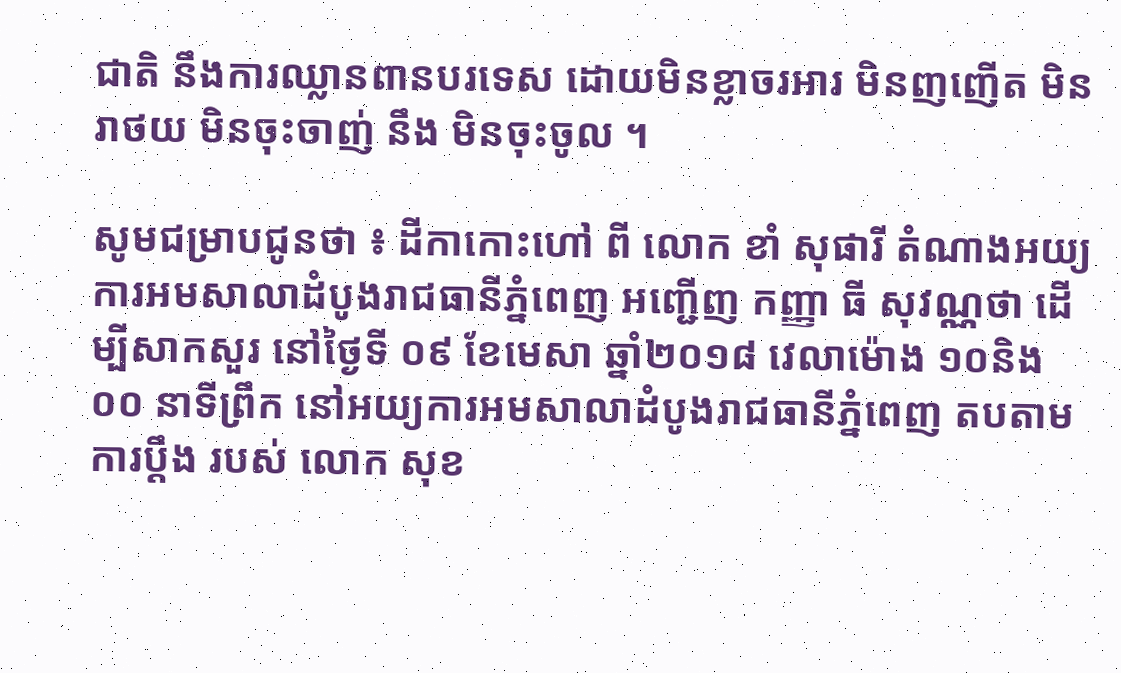ជាតិ នឹងការឈ្លានពានបរទេស ដោយមិនខ្លាចរអារ មិនញញេីត មិនរាថយ មិនចុះចាញ់ នឹង មិនចុះចូល ។

សូមជម្រាបជូនថា ៖ ដីកាកោះហៅ ពី លោក ខាំ សុផារី តំណាងអយ្យការអមសាលាដំបូងរាជធានីភ្នំពេញ អញ្ជើញ កញ្ញា ធី សុវណ្ណថា ដើម្បីសាកសួរ នៅថ្ងៃទី ០៩ ខែមេសា ឆ្នាំ២០១៨ វេលាម៉ោង ១០និង ០០ នាទីព្រឹក នៅអយ្យការអមសាលាដំបូងរាជធានីភ្នំពេញ តបតាមការប្ដឹង របស់ លោក សុខ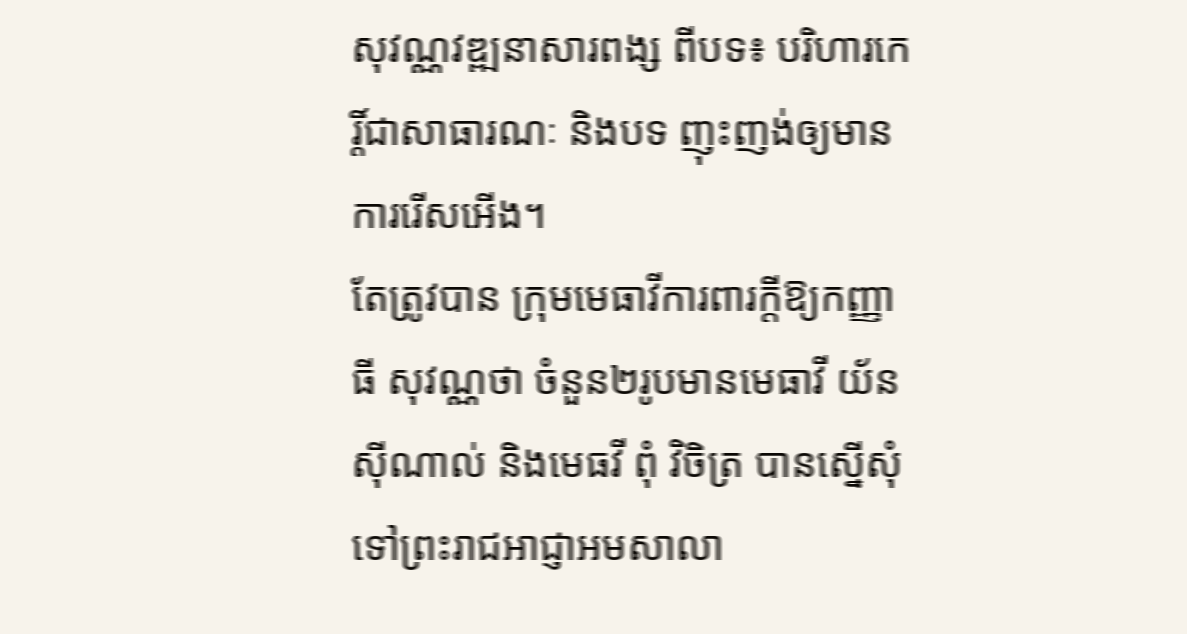សុវណ្ណវឌ្ឍនាសារពង្ស ពីបទ៖ បរិហារកេរ្តិ៍ជាសាធារណៈ និងបទ ញុះញង់ឲ្យមានការរើសអើង។
តែត្រូវបាន ក្រុមមេធាវីការពារក្តីឱ្យកញ្ញា ធី សុវណ្ណថា ចំនួន២រូបមានមេធាវី យ័ន ស៊ីណាល់ និងមេធវី ពុំ វិចិត្រ បានស្នើសុំទៅព្រះរាជអាជ្ញាអមសាលា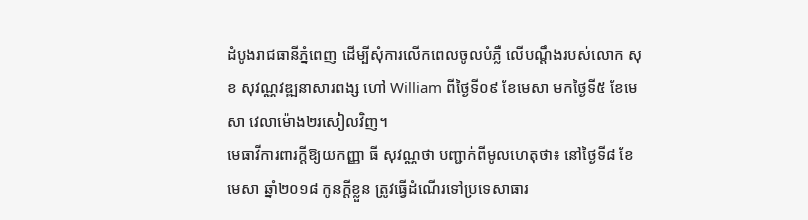ដំបូងរាជធានីភ្នំពេញ ដើម្បីសុំការលើកពេលចូលបំភ្លឺ លើបណ្តឹងរបស់លោក សុខ សុវណ្ណវឌ្ឍនាសារពង្ស ហៅ William ពីថ្ងៃទី០៩ ខែមេសា មកថ្ងៃទី៥ ខែមេសា វេលាម៉ោង២រសៀលវិញ។
មេធាវីការពារក្តីឱ្យយកញ្ញា ធី សុវណ្ណថា បញ្ជាក់ពីមូលហេតុថា៖ នៅថ្ងៃទី៨ ខែមេសា ឆ្នាំ២០១៨ កូនក្តីខ្លួន ត្រូវធ្វើដំណើរទៅប្រទេសាធារ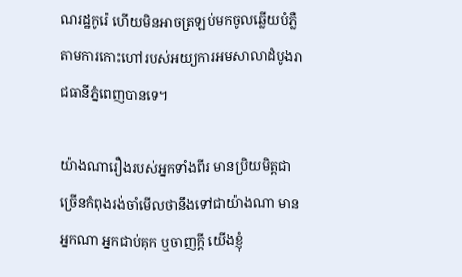ណរដ្ឋកូរ៉េ ហើយមិនអាចត្រឡប់មកចូលឆ្លើយបំភ្លឺតាមការកោះហៅរបស់អយ្យការអមសាលាដំបូងរាជធានីភ្នំពេញបានទេ។

យ៉ាងណារឿងរបស់អ្នកទាំងពីរ មានប្រិយមិត្តជាច្រើនកំពុងរង់ចាំមើលថានឹងទៅជាយ៉ាងណា មានអ្នកណា អ្នកជាប់គុក ឬចាញក្ដី យើងខ្ញុំ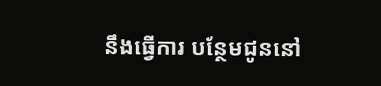នឹងធ្វើការ បន្ថែមជូននៅ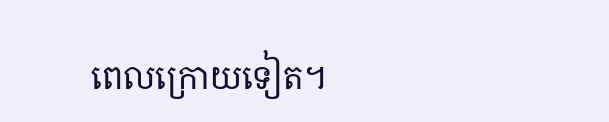ពេលក្រោយទៀត។